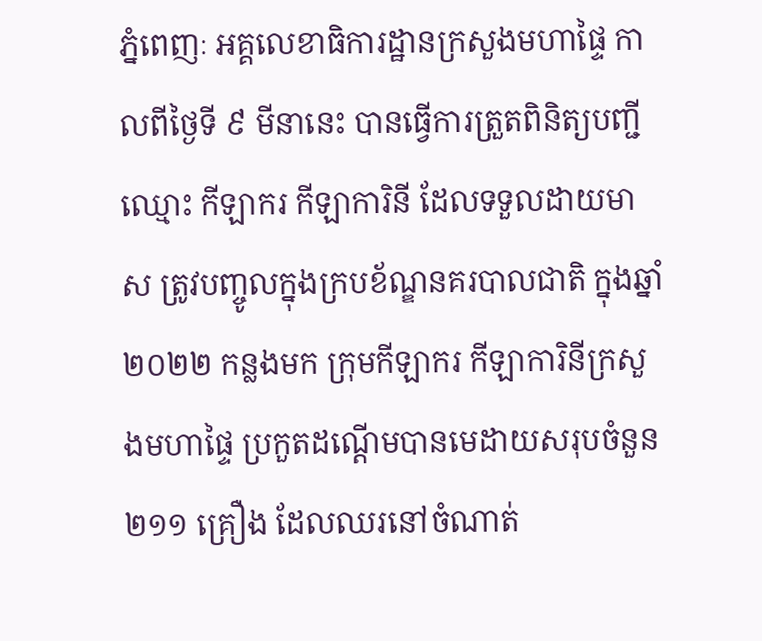ភ្នំពេញៈ អគ្គលេខាធិការដ្ឋានក្រសួងមហាផ្ទៃ កាលពីថ្ងៃទី ៩ មីនានេះ បានធ្វើការត្រួតពិនិត្យបញ្ជីឈ្មោះ កីឡាករ កីឡាការិនី ដែលទទួលដាយមាស ត្រូវបញ្ចូលក្នុងក្របខ័ណ្ឌនគរបាលជាតិ ក្នុងឆ្នាំ ២០២២ កន្លងមក ក្រុមកីឡាករ កីឡាការិនីក្រសួងមហាផ្ទៃ ប្រកួតដណ្តើមបានមេដាយសរុបចំនួន ២១១ គ្រឿង ដែលឈរនៅចំណាត់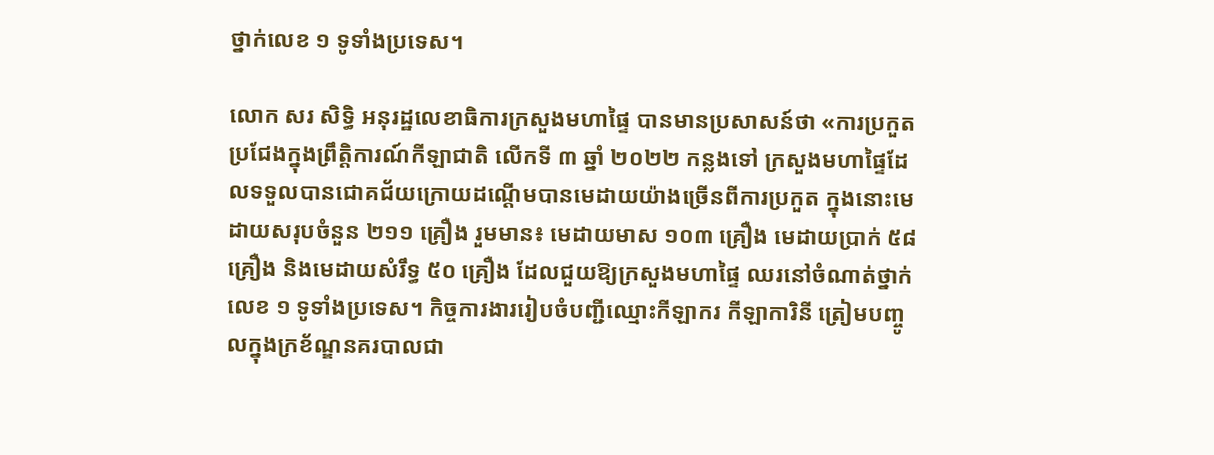ថ្នាក់លេខ ១ ទូទាំងប្រទេស។

លោក សរ សិទ្ធិ អនុរដ្ឋលេខាធិការក្រសួងមហាផ្ទៃ បានមានប្រសាសន៍ថា «ការប្រកួតប្រជែងក្នុងព្រឹត្តិការណ៍កីឡាជាតិ លើកទី ៣ ឆ្នាំ ២០២២ កន្លងទៅ ក្រសួងមហាផ្ទៃដែលទទួលបានជោគជ័យក្រោយដណ្តើមបានមេដាយយ៉ាងច្រើនពីការប្រកួត ក្នុងនោះមេដាយសរុបចំនួន ២១១ គ្រឿង រួមមាន៖ មេដាយមាស ១០៣ គ្រឿង មេដាយប្រាក់ ៥៨ គ្រឿង និងមេដាយសំរឹទ្ធ ៥០ គ្រឿង ដែលជួយឱ្យក្រសួងមហាផ្ទៃ ឈរនៅចំណាត់ថ្នាក់លេខ ១ ទូទាំងប្រទេស។ កិច្ចការងាររៀបចំបញ្ជីឈ្មោះកីឡាករ កីឡាការិនី ត្រៀមបញ្ចូលក្នុងក្រខ័ណ្ឌនគរបាលជា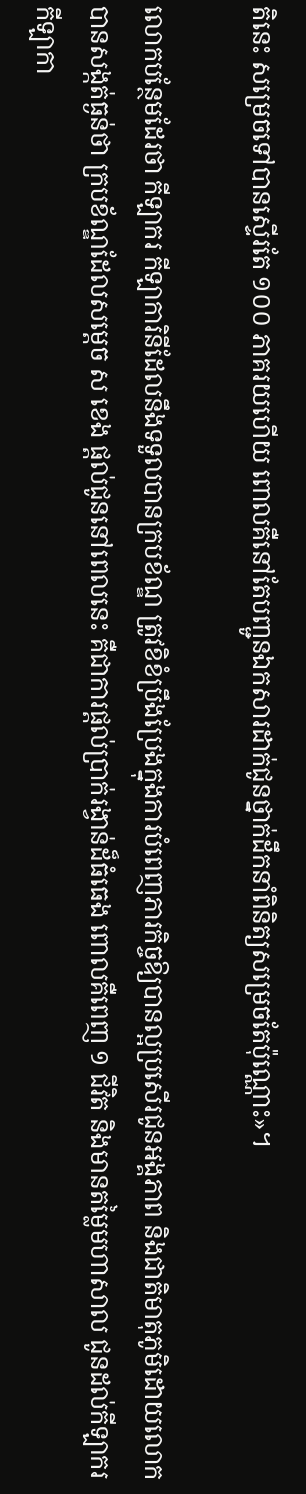តិនេះ សម្រេចទៅបានស្ទើរតែ ១០០ ភាគរយហើយ ពោលគឺនៅតែបញ្ជូនឯកសារដាក់ជូនថ្នាក់ដឹកនាំពិនិត្យសម្រេចតែប៉ុណ្ណោះ»។

លោកបន្ថែមដែរថា កីឡាករ កីឡាការិនីដែលនឹងទទួលបានក្របខ័ណ្ឌ ត្រូវខិខំប្រឹងប្រែងក្នុងការបំពេញភារកិច្ចឱ្យបានល្អប្រសើរជូនអង្គភាព និងជាតិមាតុភូមិដោយលោកបានសង្កត់ធ្ងន់ថា ក្របខ័ណ្ឌដែលសម្តេច ស ខេង ផ្តល់ជូននៅពេលនេះ គឺជាការផ្តល់ប្រាក់រង្វាន់ដ៏ធំធេង ពោលគឺពេញ ១ ជីវិត និងមានតម្លៃមហាសាល ជូនដល់កីឡាករ កីឡាកា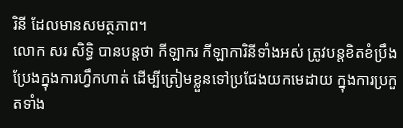រិនី ដែលមានសមត្ថភាព។
លោក សរ សិទ្ធិ បានបន្តថា កីឡាករ កីឡាការិនីទាំងអស់ ត្រូវបន្តខិតខំប្រឹងប្រែងក្នុងការហ្វឹកហាត់ ដើម្បីត្រៀមខ្លួនទៅប្រជែងយកមេដាយ ក្នុងការប្រកួតទាំង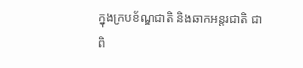ក្នុងក្របខ័ណ្ឌជាតិ និងឆាកអន្តរជាតិ ជាពិ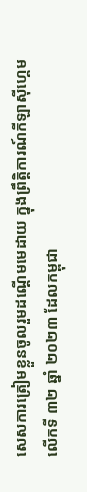សេសការត្រៀមខ្លួនចូលរួមដណ្តើមមេដាយ ក្នុងព្រឹត្តិការណ៍កីឡាស៊ីហ្គេម លើកទី ៣២ ឆ្នាំ ២០២៣ ដែលកម្ពុជា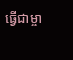ធ្វើជាម្ចា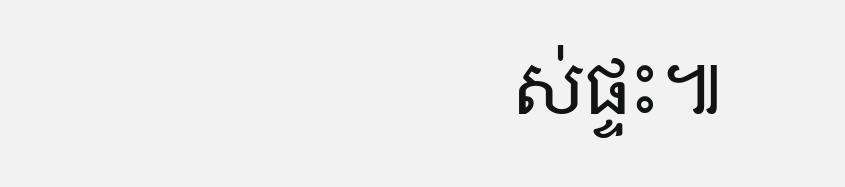ស់ផ្ទះ៕